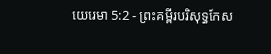យេរេមា 5:2 - ព្រះគម្ពីរបរិសុទ្ធកែស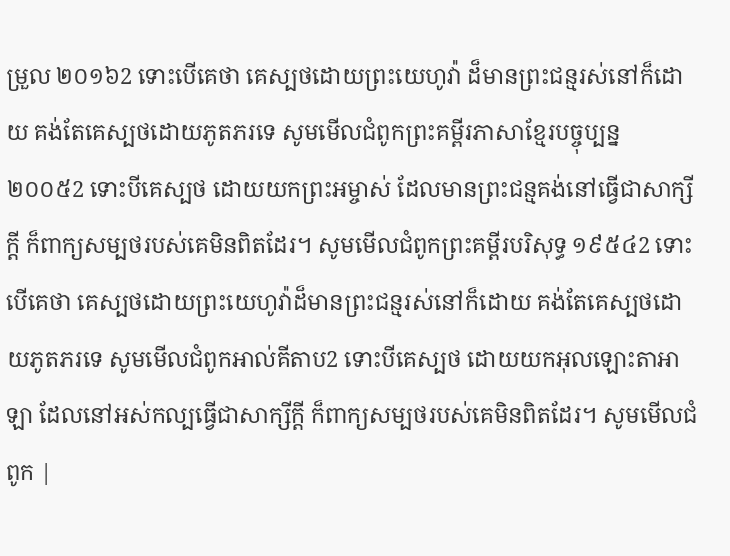ម្រួល ២០១៦2 ទោះបើគេថា គេស្បថដោយព្រះយេហូវ៉ា ដ៏មានព្រះជន្មរស់នៅក៏ដោយ គង់តែគេស្បថដោយភូតភរទេ សូមមើលជំពូកព្រះគម្ពីរភាសាខ្មែរបច្ចុប្បន្ន ២០០៥2 ទោះបីគេស្បថ ដោយយកព្រះអម្ចាស់ ដែលមានព្រះជន្មគង់នៅធ្វើជាសាក្សីក្ដី ក៏ពាក្យសម្បថរបស់គេមិនពិតដែរ។ សូមមើលជំពូកព្រះគម្ពីរបរិសុទ្ធ ១៩៥៤2 ទោះបើគេថា គេស្បថដោយព្រះយេហូវ៉ាដ៏មានព្រះជន្មរស់នៅក៏ដោយ គង់តែគេស្បថដោយភូតភរទេ សូមមើលជំពូកអាល់គីតាប2 ទោះបីគេស្បថ ដោយយកអុលឡោះតាអាឡា ដែលនៅអស់កល្បធ្វើជាសាក្សីក្ដី ក៏ពាក្យសម្បថរបស់គេមិនពិតដែរ។ សូមមើលជំពូក |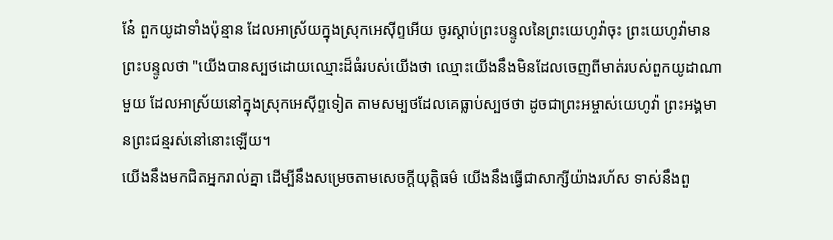នែ៎ ពួកយូដាទាំងប៉ុន្មាន ដែលអាស្រ័យក្នុងស្រុកអេស៊ីព្ទអើយ ចូរស្តាប់ព្រះបន្ទូលនៃព្រះយេហូវ៉ាចុះ ព្រះយេហូវ៉ាមានព្រះបន្ទូលថា "យើងបានស្បថដោយឈ្មោះដ៏ធំរបស់យើងថា ឈ្មោះយើងនឹងមិនដែលចេញពីមាត់របស់ពួកយូដាណាមួយ ដែលអាស្រ័យនៅក្នុងស្រុកអេស៊ីព្ទទៀត តាមសម្បថដែលគេធ្លាប់ស្បថថា ដូចជាព្រះអម្ចាស់យេហូវ៉ា ព្រះអង្គមានព្រះជន្មរស់នៅនោះឡើយ។
យើងនឹងមកជិតអ្នករាល់គ្នា ដើម្បីនឹងសម្រេចតាមសេចក្ដីយុត្តិធម៌ យើងនឹងធ្វើជាសាក្សីយ៉ាងរហ័ស ទាស់នឹងពួ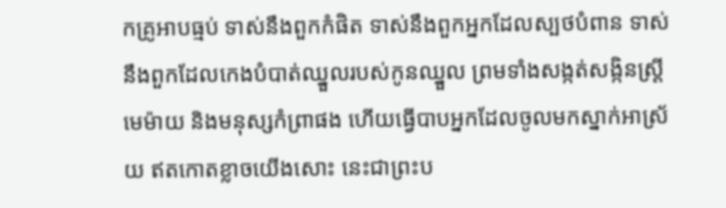កគ្រូអាបធ្មប់ ទាស់នឹងពួកកំផិត ទាស់នឹងពួកអ្នកដែលស្បថបំពាន ទាស់នឹងពួកដែលកេងបំបាត់ឈ្នួលរបស់កូនឈ្នួល ព្រមទាំងសង្កត់សង្កិនស្ត្រីមេម៉ាយ និងមនុស្សកំព្រាផង ហើយធ្វើបាបអ្នកដែលចូលមកស្នាក់អាស្រ័យ ឥតកោតខ្លាចយើងសោះ នេះជាព្រះប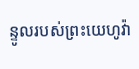ន្ទូលរបស់ព្រះយេហូវ៉ា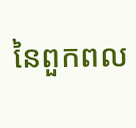នៃពួកពល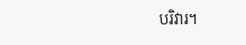បរិវារ។